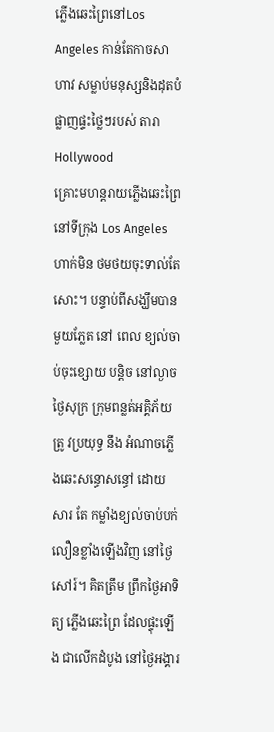ភ្លើងឆេះព្រៃនៅLos Angeles កាន់តែកាចសាហាវ សម្លាប់មនុស្សនិងដុតបំផ្លាញផ្ទះថ្លៃៗរបស់ តារាHollywood
គ្រោះមហន្តរាយភ្លើងឆេះព្រៃនៅទីក្រុង Los Angeles ហាក់មិន ថមថយចុះទាល់តែសោះ។ បន្ទាប់ពីសង្ឃឹមបាន មួយភ្លែត នៅ ពេល ខ្យល់ចាប់ចុះខ្សោយ បន្តិច នៅល្ងាចថ្ងៃសុក្រ ក្រុមពន្លត់អគ្គិភ័យ ត្រូ វប្រយុទ្ធ នឹង អំណាចភ្លើងឆេះសន្ធោសន្ធៅ ដោយសារ តែ កម្លាំងខ្យល់ចាប់បក់ លឿនខ្លាំងឡើងវិញ នៅថ្ងៃសៅរ៍។ គិតត្រឹម ព្រឹកថ្ងៃអាទិត្យ ភ្លើងឆេះព្រៃ ដែលផ្ទុះឡើង ជាលើកដំបូង នៅថ្ងៃអង្គារ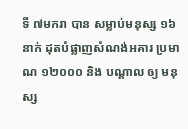ទី ៧មករា បាន សម្លាប់មនុស្ស ១៦នាក់ ដុតបំផ្លាញសំណង់អគារ ប្រមាណ ១២០០០ និង បណ្តាល ឲ្យ មនុស្ស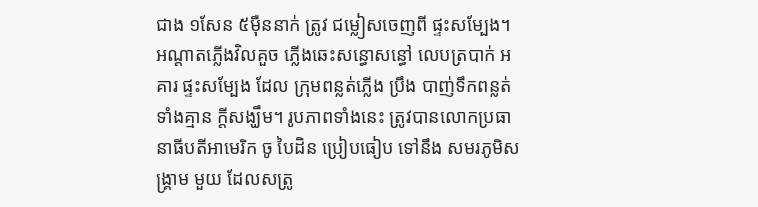ជាង ១សែន ៥ម៉ឺននាក់ ត្រូវ ជម្លៀសចេញពី ផ្ទះសម្បែង។
អណ្តាតភ្លើងវិលគួច ភ្លើងឆេះសន្ធោសន្ធៅ លេបត្របាក់ អគារ ផ្ទះសម្បែង ដែល ក្រុមពន្លត់ភ្លើង ប្រឹង បាញ់ទឹកពន្លត់ ទាំងគ្មាន ក្តីសង្ឃឹម។ រូបភាពទាំងនេះ ត្រូវបានលោកប្រធានាធីបតីអាមេរិក ចូ បៃដិន ប្រៀបធៀប ទៅនឹង សមរភូមិសង្រ្គាម មួយ ដែលសត្រូ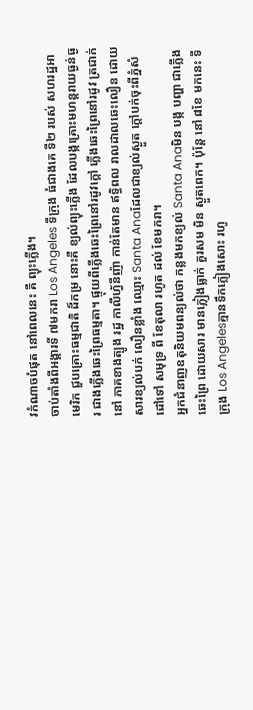វកំណាចបំផុត នៅពេលនេះ គឺ ព្យុះភ្លើង។
ចាប់តាំងពីអង្គារទី ៧មករា Los Angeles ទីក្រុង ធំជាងគេ ទី២ របស់ សហរដ្ឋអាមេរិក ជួបគ្រោះធម្មជាតិ ដ៏កម្រ នោះគឺ ខ្យល់ព្យុះភ្លើង ដែលបង្កគ្រោះមហន្តរាយធ្ងន់ធ្ងរ ជាងភ្លើងឆេះព្រៃធម្មតា។ ផ្ទុយពីភ្លើងឆេះព្រៃនៅរដូវក្តៅ ភ្លើងឆេះព្រៃនៅរដូវ ត្រជាក់ នៅ ភាគខាងត្បូង រដ្ឋ កាលីហ្វ័នីញ៉ា កាន់តែមាន ឥទ្ធិពល រាលដាលឆេះលឿន ដោយសារខ្យល់បក់ លឿនខ្លាំង ឈ្មោះ Santa Anaដែលជាខ្យល់ស្ងួត ក្តៅបក់ចុះពីភ្នំសំដៅទៅ សមុទ្រ ពី ខែតុលា រហូត ដល់ ខែមករា។
អ្នកជំនាញឧតុនិយមពន្យល់ថា កន្លងមកខ្យល់ Santa Anaមិន បង្ក បញ្ហា ជាភ្លើងឆេះព្រៃ ដោយសារ មានភ្លៀងធ្លាក់ គួរសម មិន ស្ងួតពេក។ ប៉ុន្តែ នៅ ៨ខែ មកនេះ ទីក្រុង Los Angelesគ្មានទឹកភ្លៀងសោះ រហូ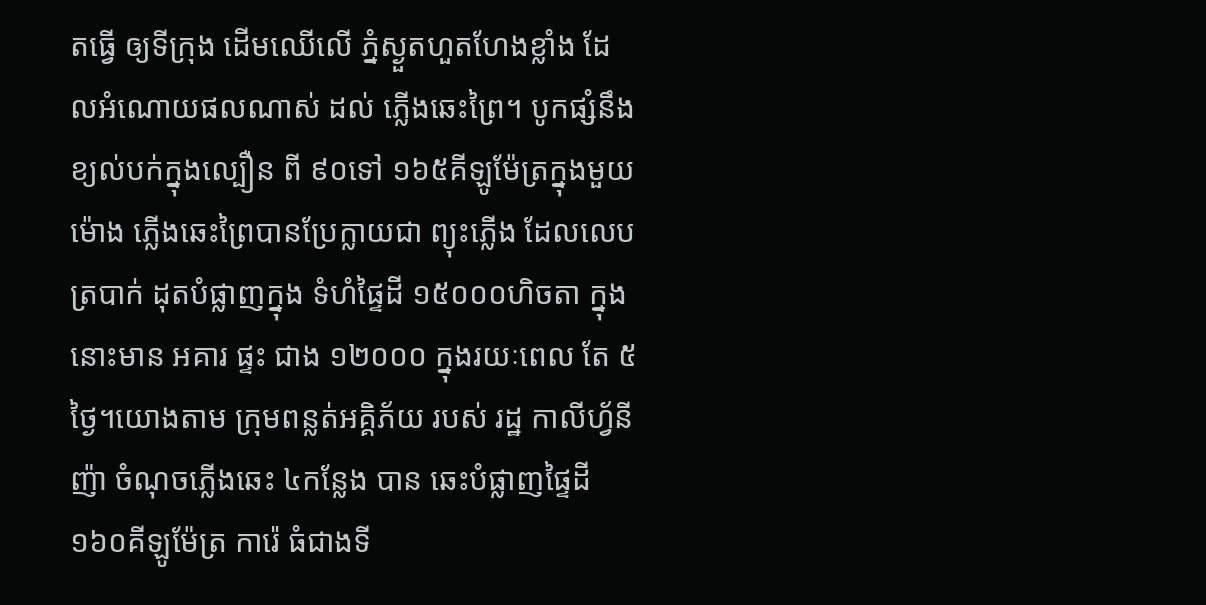តធ្វើ ឲ្យទីក្រុង ដើមឈើលើ ភ្នំស្ងួតហួតហែងខ្លាំង ដែលអំណោយផលណាស់ ដល់ ភ្លើងឆេះព្រៃ។ បូកផ្សំនឹង ខ្យល់បក់ក្នុងល្បឿន ពី ៩០ទៅ ១៦៥គីឡូម៉ែត្រក្នុងមួយម៉ោង ភ្លើងឆេះព្រៃបានប្រែក្លាយជា ព្យុះភ្លើង ដែលលេបត្របាក់ ដុតបំផ្លាញក្នុង ទំហំផ្ទៃដី ១៥០០០ហិចតា ក្នុងនោះមាន អគារ ផ្ទះ ជាង ១២០០០ ក្នុងរយៈពេល តែ ៥ថ្ងៃ។យោងតាម ក្រុមពន្លត់អគ្គិភ័យ របស់ រដ្ឋ កាលីហ្វ័នីញ៉ា ចំណុចភ្លើងឆេះ ៤កន្លែង បាន ឆេះបំផ្លាញផ្ទៃដី ១៦០គីឡូម៉ែត្រ ការ៉េ ធំជាងទី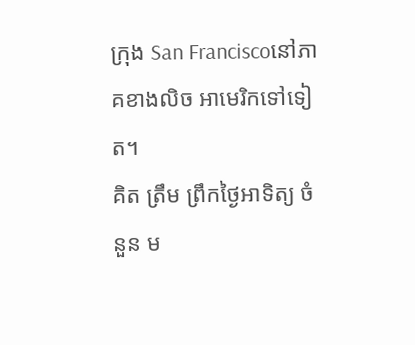ក្រុង San Franciscoនៅភាគខាងលិច អាមេរិកទៅទៀត។
គិត ត្រឹម ព្រឹកថ្ងៃអាទិត្យ ចំនួន ម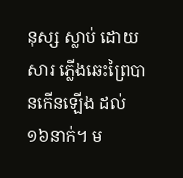នុស្ស ស្លាប់ ដោយសារ ភ្លើងឆេះព្រៃបានកើនឡើង ដល់ ១៦នាក់។ ម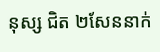នុស្ស ជិត ២សែននាក់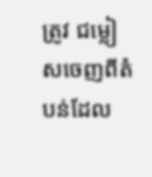ត្រូវ ជម្លៀសចេញពីតំបន់ដែល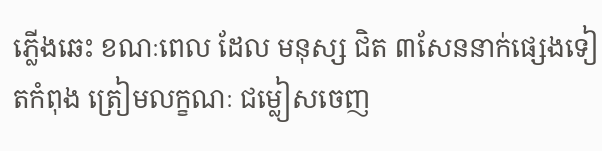ភ្លើងឆេះ ខណៈពេល ដែល មនុស្ស ជិត ៣សែននាក់ផ្សេងទៀតកំពុង ត្រៀមលក្ខណៈ ជម្លៀសចេញ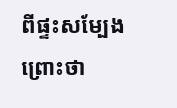ពីផ្ទះសម្បែង ព្រោះថា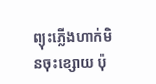ព្យុះភ្លើងហាក់មិនចុះខ្សោយ ប៉ុ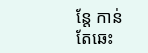ន្តែ កាន់តែឆេះ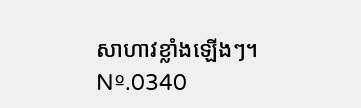សាហាវខ្លាំងឡើងៗ។
Nº.0340